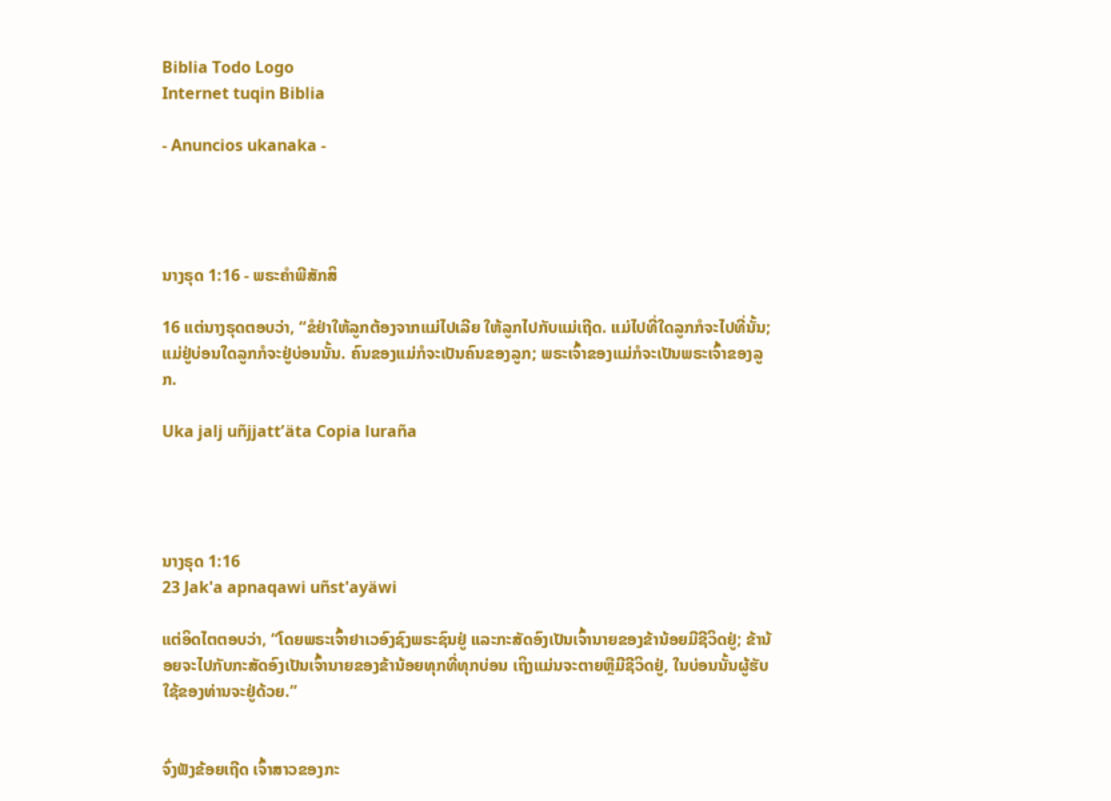Biblia Todo Logo
Internet tuqin Biblia

- Anuncios ukanaka -




ນາງຣຸດ 1:16 - ພຣະຄຳພີສັກສິ

16 ແຕ່ນາງຣຸດຕອບວ່າ, “ຂໍຢ່າໃຫ້ລູກຕ້ອງຈາກແມ່ໄປເລີຍ ໃຫ້ລູກໄປກັບແມ່ເຖີດ. ແມ່ໄປທີ່ໃດລູກກໍຈະໄປທີ່ນັ້ນ; ແມ່ຢູ່ບ່ອນໃດລູກກໍຈະຢູ່ບ່ອນນັ້ນ. ຄົນຂອງແມ່ກໍຈະເປັນຄົນຂອງລູກ; ພຣະເຈົ້າຂອງແມ່ກໍຈະເປັນພຣະເຈົ້າຂອງລູກ.

Uka jalj uñjjattʼäta Copia luraña




ນາງຣຸດ 1:16
23 Jak'a apnaqawi uñst'ayäwi

ແຕ່ອິດໄຕຕອບວ່າ, “ໂດຍພຣະເຈົ້າຢາເວອົງຊົງພຣະຊົນຢູ່ ແລະກະສັດອົງເປັນເຈົ້ານາຍຂອງຂ້ານ້ອຍມີຊີວິດຢູ່; ຂ້ານ້ອຍຈະໄປກັບກະສັດອົງເປັນເຈົ້ານາຍຂອງຂ້ານ້ອຍທຸກທີ່ທຸກບ່ອນ ເຖິງແມ່ນຈະຕາຍຫຼືມີຊີວິດຢູ່, ໃນບ່ອນນັ້ນຜູ້ຮັບໃຊ້ຂອງທ່ານຈະຢູ່ດ້ວຍ.”


ຈົ່ງຟັງຂ້ອຍເຖີດ ເຈົ້າສາວຂອງກະ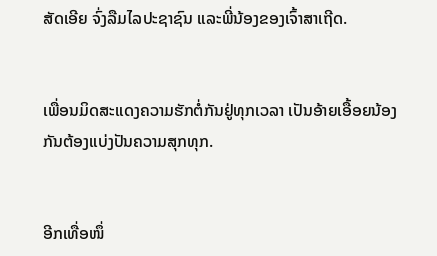ສັດເອີຍ ຈົ່ງລືມໄລປະຊາຊົນ ແລະພີ່ນ້ອງຂອງເຈົ້າສາເຖີດ.


ເພື່ອນມິດສະແດງຄວາມຮັກຕໍ່ກັນຢູ່ທຸກເວລາ ເປັນອ້າຍເອື້ອຍນ້ອງກັນຕ້ອງແບ່ງປັນຄວາມສຸກທຸກ.


ອີກເທື່ອໜຶ່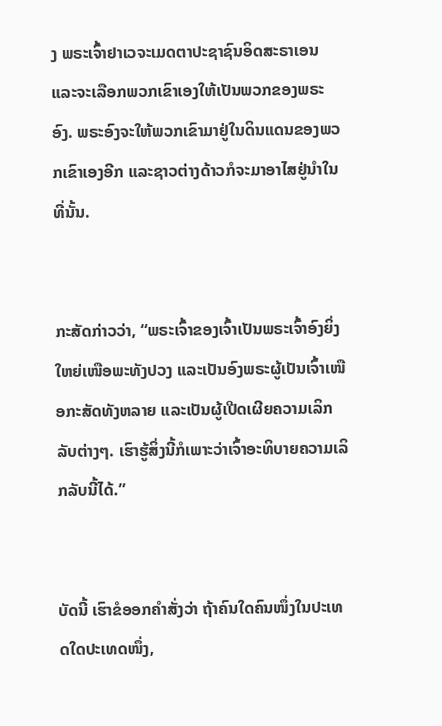ງ ພຣະເຈົ້າຢາເວຈະເມດຕາປະຊາຊົນອິດສະຣາເອນ ແລະຈະເລືອກພວກເຂົາເອງໃຫ້ເປັນພວກຂອງພຣະອົງ. ພຣະອົງຈະໃຫ້ພວກເຂົາມາຢູ່ໃນດິນແດນຂອງພວກເຂົາເອງອີກ ແລະຊາວຕ່າງດ້າວກໍຈະມາອາໄສຢູ່ນຳໃນທີ່ນັ້ນ.


ກະສັດກ່າວວ່າ, “ພຣະເຈົ້າຂອງເຈົ້າເປັນພຣະເຈົ້າອົງຍິ່ງໃຫຍ່ເໜືອພະທັງປວງ ແລະເປັນອົງພຣະຜູ້ເປັນເຈົ້າເໜືອກະສັດທັງຫລາຍ ແລະເປັນຜູ້ເປີດເຜີຍຄວາມເລິກລັບຕ່າງໆ. ເຮົາຮູ້ສິ່ງນີ້ກໍເພາະວ່າເຈົ້າອະທິບາຍຄວາມເລິກລັບນີ້ໄດ້.”


ບັດນີ້ ເຮົາຂໍອອກຄຳສັ່ງວ່າ ຖ້າຄົນໃດຄົນໜຶ່ງໃນປະເທດໃດປະເທດໜຶ່ງ,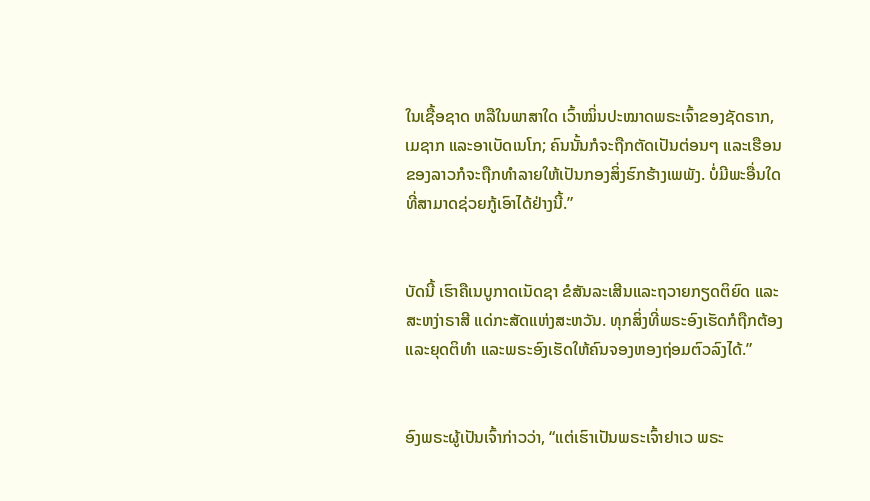ໃນເຊື້ອຊາດ ຫລືໃນພາສາໃດ ເວົ້າໝິ່ນປະໝາດພຣະເຈົ້າຂອງຊັດຣາກ, ເມຊາກ ແລະອາເບັດເນໂກ; ຄົນນັ້ນກໍຈະຖືກຕັດເປັນຕ່ອນໆ ແລະເຮືອນຂອງລາວກໍຈະຖືກທຳລາຍໃຫ້ເປັນກອງສິ່ງຮົກຮ້າງເພພັງ. ບໍ່ມີພະອື່ນໃດທີ່ສາມາດຊ່ວຍກູ້ເອົາໄດ້ຢ່າງນີ້.”


ບັດນີ້ ເຮົາຄືເນບູກາດເນັດຊາ ຂໍສັນລະເສີນແລະຖວາຍກຽດຕິຍົດ ແລະສະຫງ່າຣາສີ ແດ່ກະສັດແຫ່ງສະຫວັນ. ທຸກສິ່ງທີ່ພຣະອົງເຮັດກໍຖືກຕ້ອງແລະຍຸດຕິທຳ ແລະພຣະອົງເຮັດໃຫ້ຄົນຈອງຫອງຖ່ອມຕົວລົງໄດ້.”


ອົງພຣະຜູ້ເປັນເຈົ້າກ່າວວ່າ, “ແຕ່ເຮົາເປັນພຣະເຈົ້າຢາເວ ພຣະ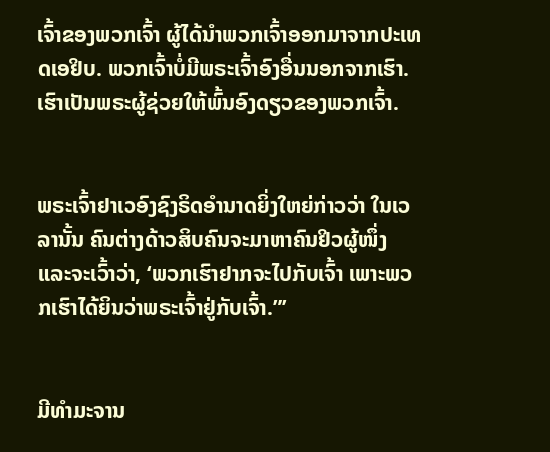ເຈົ້າຂອງພວກເຈົ້າ ຜູ້ໄດ້ນຳພວກເຈົ້າອອກມາຈາກປະເທດເອຢິບ. ພວກເຈົ້າບໍ່ມີພຣະເຈົ້າອົງອື່ນນອກຈາກເຮົາ. ເຮົາເປັນພຣະຜູ້ຊ່ວຍໃຫ້ພົ້ນອົງດຽວຂອງພວກເຈົ້າ.


ພຣະເຈົ້າຢາເວອົງຊົງຣິດອຳນາດຍິ່ງໃຫຍ່ກ່າວວ່າ ໃນເວລານັ້ນ ຄົນຕ່າງດ້າວສິບຄົນຈະມາຫາຄົນຢິວຜູ້ໜຶ່ງ ແລະຈະເວົ້າວ່າ, ‘ພວກເຮົາຢາກຈະໄປກັບເຈົ້າ ເພາະພວກເຮົາໄດ້ຍິນວ່າພຣະເຈົ້າຢູ່ກັບເຈົ້າ.”’


ມີທຳມະຈານ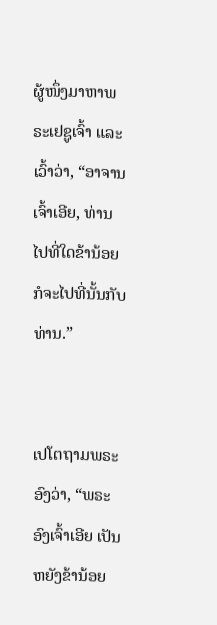ຜູ້ໜຶ່ງມາຫາພຣະເຢຊູເຈົ້າ ແລະເວົ້າວ່າ, “ອາຈານເຈົ້າເອີຍ, ທ່ານໄປທີ່ໃດຂ້ານ້ອຍກໍຈະໄປທີ່ນັ້ນກັບທ່ານ.”


ເປໂຕຖາມພຣະອົງວ່າ, “ພຣະອົງເຈົ້າເອີຍ ເປັນຫຍັງຂ້ານ້ອຍ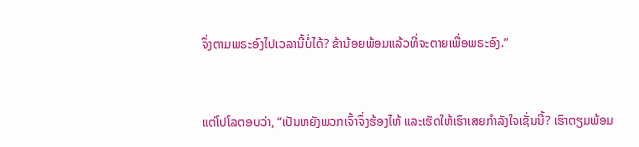ຈຶ່ງຕາມພຣະອົງໄປເວລານີ້ບໍ່ໄດ້? ຂ້ານ້ອຍພ້ອມແລ້ວທີ່ຈະຕາຍເພື່ອພຣະອົງ.”


ແຕ່ໂປໂລຕອບວ່າ, “ເປັນຫຍັງພວກເຈົ້າຈຶ່ງຮ້ອງໄຫ້ ແລະເຮັດໃຫ້ເຮົາເສຍກຳລັງໃຈເຊັ່ນນີ້? ເຮົາຕຽມພ້ອມ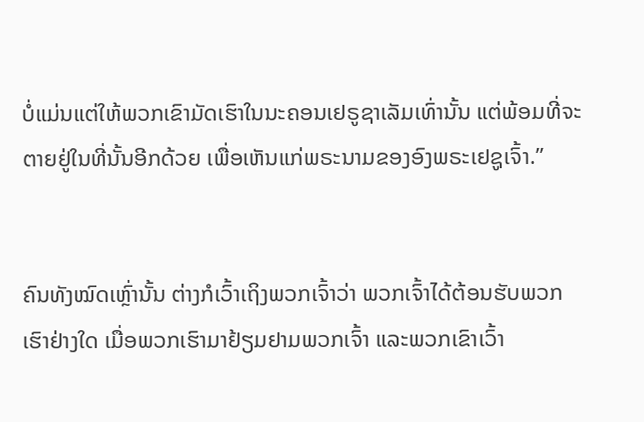ບໍ່ແມ່ນແຕ່ໃຫ້ພວກເຂົາມັດເຮົາໃນນະຄອນເຢຣູຊາເລັມເທົ່ານັ້ນ ແຕ່ພ້ອມທີ່ຈະຕາຍຢູ່ໃນທີ່ນັ້ນອີກດ້ວຍ ເພື່ອເຫັນແກ່ພຣະນາມຂອງອົງພຣະເຢຊູເຈົ້າ.”


ຄົນທັງໝົດເຫຼົ່ານັ້ນ ຕ່າງກໍເວົ້າເຖິງພວກເຈົ້າວ່າ ພວກເຈົ້າໄດ້ຕ້ອນຮັບພວກເຮົາຢ່າງໃດ ເມື່ອພວກເຮົາມາຢ້ຽມຢາມພວກເຈົ້າ ແລະພວກເຂົາເວົ້າ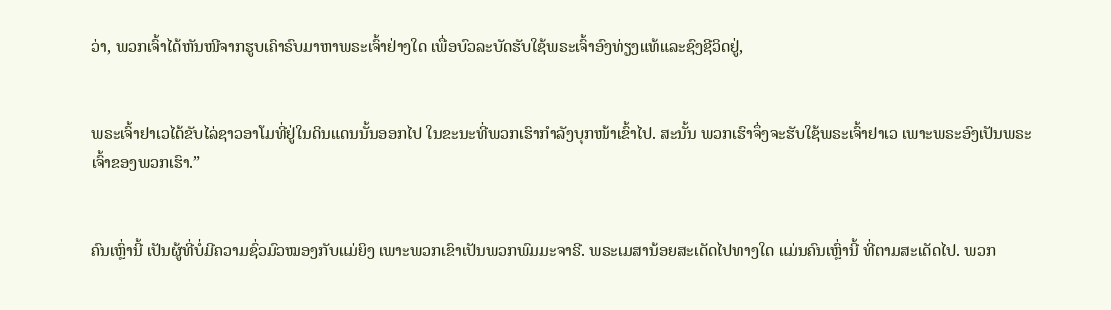ວ່າ, ພວກເຈົ້າໄດ້ຫັນໜີຈາກຮູບເຄົາຣົບມາຫາພຣະເຈົ້າຢ່າງໃດ ເພື່ອບົວລະບັດຮັບໃຊ້ພຣະເຈົ້າອົງທ່ຽງແທ້ແລະຊົງຊີວິດຢູ່,


ພຣະເຈົ້າຢາເວໄດ້ຂັບໄລ່ຊາວອາໂມທີ່ຢູ່ໃນດິນແດນນັ້ນອອກໄປ ໃນຂະນະທີ່ພວກເຮົາກຳລັງບຸກໜ້າເຂົ້າໄປ. ສະນັ້ນ ພວກເຮົາຈຶ່ງຈະຮັບໃຊ້ພຣະເຈົ້າຢາເວ ເພາະພຣະອົງເປັນພຣະເຈົ້າຂອງພວກເຮົາ.”


ຄົນເຫຼົ່ານີ້ ເປັນຜູ້ທີ່ບໍ່ມີຄວາມຊົ່ວມົວໝອງກັບແມ່ຍິງ ເພາະພວກເຂົາເປັນພວກພົມມະຈາຣີ. ພຣະເມສານ້ອຍສະເດັດໄປທາງໃດ ແມ່ນຄົນເຫຼົ່ານີ້ ທີ່ຕາມສະເດັດໄປ. ພວກ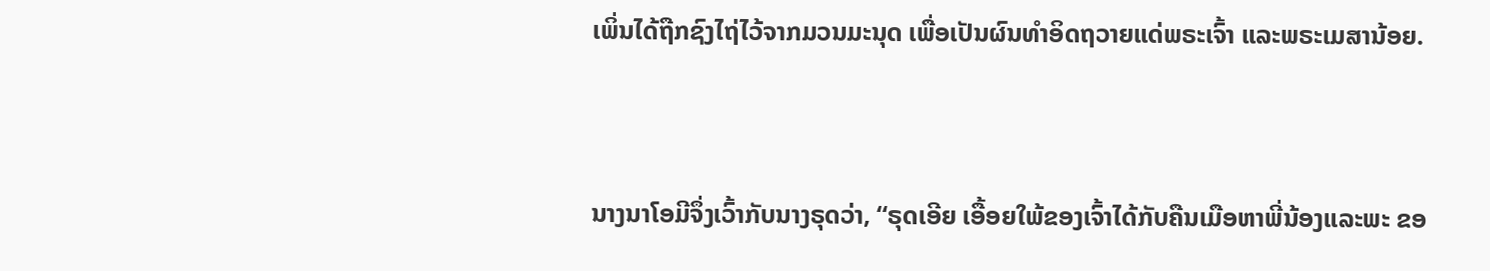ເພິ່ນໄດ້ຖືກຊົງໄຖ່ໄວ້ຈາກມວນມະນຸດ ເພື່ອເປັນຜົນທໍາອິດຖວາຍແດ່ພຣະເຈົ້າ ແລະພຣະເມສານ້ອຍ.


ນາງນາໂອມີຈຶ່ງເວົ້າກັບນາງຣຸດວ່າ, “ຣຸດເອີຍ ເອື້ອຍໃພ້ຂອງເຈົ້າໄດ້ກັບຄືນເມືອຫາພີ່ນ້ອງແລະພະ ຂອ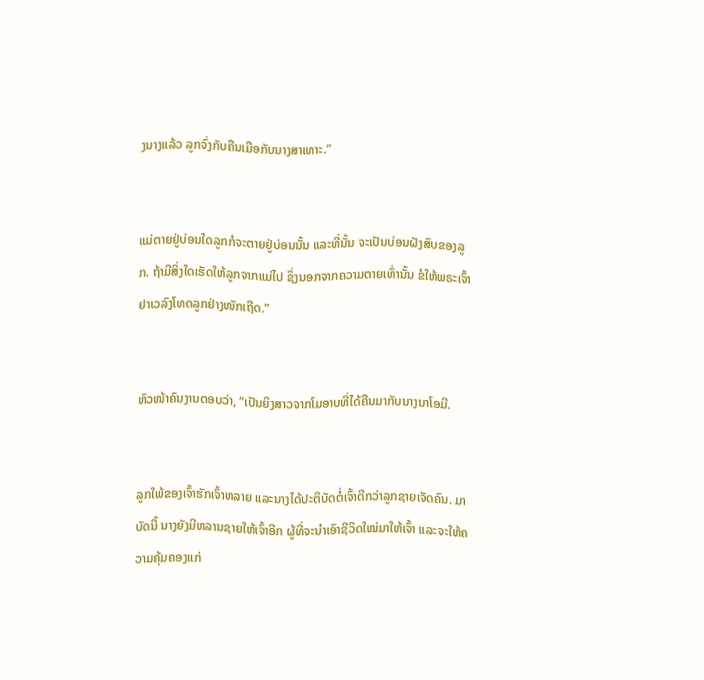ງນາງແລ້ວ ລູກຈົ່ງກັບຄືນເມືອກັບນາງສາເທາະ.”


ແມ່ຕາຍຢູ່ບ່ອນໃດລູກກໍຈະຕາຍຢູ່ບ່ອນນັ້ນ ແລະທີ່ນັ້ນ ຈະເປັນບ່ອນຝັງສົບຂອງລູກ. ຖ້າມີສິ່ງໃດເຮັດໃຫ້ລູກຈາກແມ່ໄປ ຊຶ່ງນອກຈາກຄວາມຕາຍເທົ່ານັ້ນ ຂໍໃຫ້ພຣະເຈົ້າຢາເວລົງໂທດລູກຢ່າງໜັກເຖີດ.”


ຫົວໜ້າຄົນງານຕອບວ່າ, “ເປັນຍິງສາວຈາກໂມອາບທີ່ໄດ້ຄືນມາກັບນາງນາໂອມີ.


ລູກໃພ້ຂອງເຈົ້າຮັກເຈົ້າຫລາຍ ແລະນາງໄດ້ປະຕິບັດຕໍ່ເຈົ້າດີກວ່າລູກຊາຍເຈັດຄົນ. ມາບັດນີ້ ນາງຍັງມີຫລານຊາຍໃຫ້ເຈົ້າອີກ ຜູ້ທີ່ຈະນຳເອົາຊີວິດໃໝ່ມາໃຫ້ເຈົ້າ ແລະຈະໃຫ້ຄວາມຄຸ້ມຄອງແກ່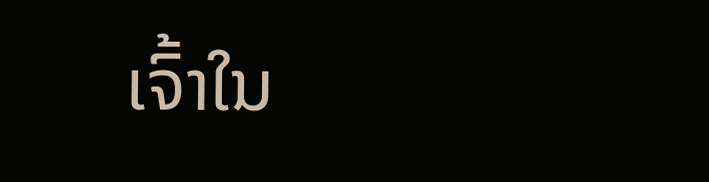ເຈົ້າໃນ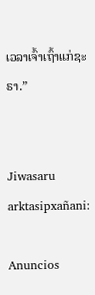ເວລາເຈົ້າເຖົ້າແກ່ຊະຣາ.”


Jiwasaru arktasipxañani:

Anuncios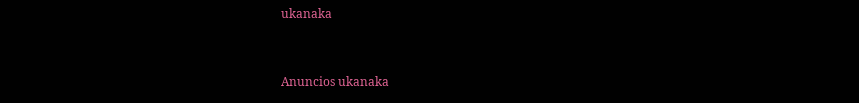ukanaka


Anuncios ukanaka